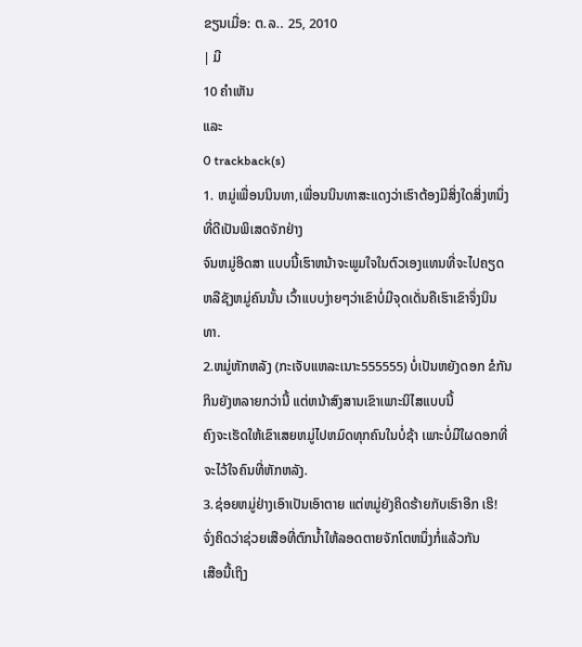ຂຽນເມື່ອ: ຕ.ລ.. 25, 2010
| ມີ
10 ຄຳເຫັນ
ແລະ
0 trackback(s)
1. ຫມູ່ເພື່ອນນິນທາ,ເພື່ອນນິນທາສະແດງວ່າເຮົາຕ້ອງມີສິ່ງໃດສິ່ງຫນຶ່ງທີ່ດີເປັນພິເສດຈັກຢ່າງ
ຈົນຫມູ່ອິດສາ ແບບນີ້ເຮົາຫນ້າຈະພູມໃຈໃນຕົວເອງແທນທີ່ຈະໄປຄຽດຫລືຊັງຫມູ່ຄົນນັ້ນ ເວົ້າແບບງ່າຍໆວ່າເຂົາບໍ່ມີຈຸດເດັ່ນຄືເຮົາເຂົາຈຶ່ງນິນທາ.
2.ຫມູ່ຫັກຫລັງ (ກະເຈັບແຫລະເນາະ555555) ບໍ່ເປັນຫຍັງດອກ ຂໍກັນກິນຍັງຫລາຍກວ່ານີ້ ແຕ່ຫນ້າສົງສານເຂົາເພາະນິໄສແບບນີ້
ຄົງຈະເຮັດໃຫ້ເຂົາເສຍຫມູ່ໄປຫມົດທຸກຄົນໃນບໍ່ຊ້າ ເພາະບໍ່ມີໃຜດອກທີ່ຈະໄວ້ໃຈຄົນທີ່ຫັກຫລັງ.
3.ຊ່ອຍຫມູ່ຢ່າງເອົາເປັນເອົາຕາຍ ແຕ່ຫມູ່ຍັງຄິດຮ້າຍກັບເຮົາອີກ ເຮິ! ຈົ່ງຄິດວ່າຊ່ວຍເສືອທີ່ຕົກນ້ຳໃຫ້ລອດຕາຍຈັກໂຕຫນຶ່ງກໍ່ແລ້ວກັນ
ເສືອນີ້ເຖິງ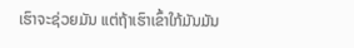ເຮົາຈະຊ່ວຍມັນ ແຕ່ຖ້າເຮົາເຂົ້າໃກ້ມັນມັນ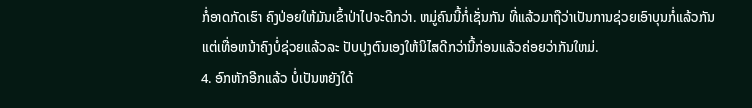ກໍ່ອາດກັດເຮົາ ຄົງປ່ອຍໃຫ້ມັນເຂົ້າປ່າໄປຈະດີກວ່າ. ຫມູ່ຄົນນີ້ກໍ່ເຊັ່ນກັນ ທີ່ແລ້ວມາຖືວ່າເປັນການຊ່ວຍເອົາບຸນກໍ່ແລ້ວກັນ
ແຕ່ເທື່ອຫນ້າຄົງບໍ່ຊ່ວຍແລ້ວລະ ປັບປຸງຕົນເອງໃຫ້ນິໄສດີກວ່ານີ້ກ່ອນແລ້ວຄ່ອຍວ່າກັນໃຫມ່.
4. ອົກຫັກອີກແລ້ວ ບໍ່ເປັນຫຍັງໃດ້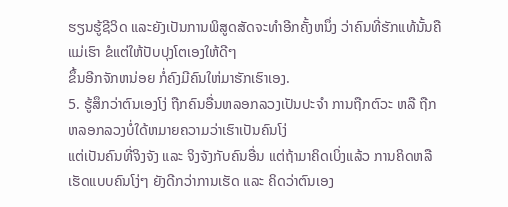ຮຽນຮູ້ຊີວິດ ແລະຍັງເປັນການພິສູດສັດຈະທຳອີກຄັ້ງຫນຶ່ງ ວ່າຄົນທີ່ຮັກແທ້ນັ້ນຄືແມ່ເຮົາ ຂໍແຕ່ໃຫ້ປັບປຸງໂຕເອງໃຫ້ດີໆ
ຂຶ້ນອີກຈັກຫນ່ອຍ ກໍ່ຄົງມີຄົນໃຫ່ມາຮັກເຮົາເອງ.
5. ຮູ້ສຶກວ່າຕົນເອງໂງ່ ຖືກຄົນອື່ນຫລອກລວງເປັນປະຈຳ ການຖືກຕົວະ ຫລື ຖືກຫລອກລວງບໍ່ໃດ້ຫມາຍຄວາມວ່າເຮົາເປັນຄົນໂງ່
ແຕ່ເປັນຄົນທີ່ຈິງຈັງ ແລະ ຈິງຈັງກັບຄົນອື່ນ ແຕ່ຖ້າມາຄິດເບິ່ງແລ້ວ ການຄິດຫລືເຮັດແບບຄົນໂງ່ໆ ຍັງດີກວ່າການເຮັດ ແລະ ຄິດວ່າຕົນເອງ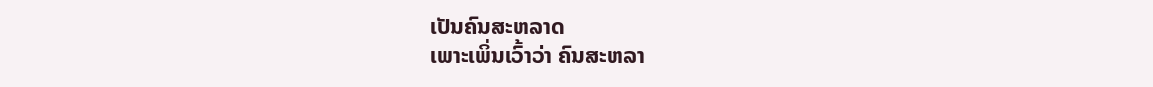ເປັນຄົນສະຫລາດ
ເພາະເພິ່ນເວົ້າວ່າ ຄົນສະຫລາ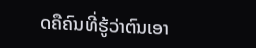ດຄືຄົນທີ່ຮູ້ວ່າຕົນເອາ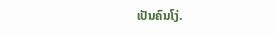ເປັນຄົນໂງ່.